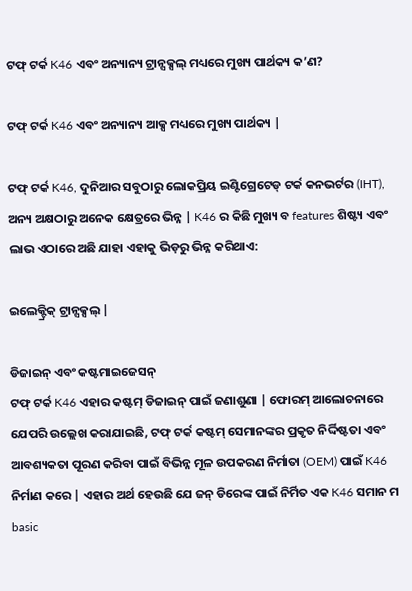ଟଫ୍ ଟର୍କ K46 ଏବଂ ଅନ୍ୟାନ୍ୟ ଟ୍ରାନ୍ସକ୍ସଲ୍ ମଧ୍ୟରେ ମୁଖ୍ୟ ପାର୍ଥକ୍ୟ କ’ଣ?

ଟଫ୍ ଟର୍କ K46 ଏବଂ ଅନ୍ୟାନ୍ୟ ଆକ୍ସ ମଧ୍ୟରେ ମୁଖ୍ୟ ପାର୍ଥକ୍ୟ |

ଟଫ୍ ଟର୍କ K46, ଦୁନିଆର ସବୁଠାରୁ ଲୋକପ୍ରିୟ ଇଣ୍ଟିଗ୍ରେଟେଡ୍ ଟର୍କ କନଭର୍ଟର (IHT), ଅନ୍ୟ ଅକ୍ଷଠାରୁ ଅନେକ କ୍ଷେତ୍ରରେ ଭିନ୍ନ | K46 ର କିଛି ମୁଖ୍ୟ ବ features ଶିଷ୍ଟ୍ୟ ଏବଂ ଲାଭ ଏଠାରେ ଅଛି ଯାହା ଏହାକୁ ଭିଡ଼ରୁ ଭିନ୍ନ କରିଥାଏ:

ଇଲେକ୍ଟ୍ରିକ୍ ଟ୍ରାନ୍ସକ୍ସଲ୍ |

ଡିଜାଇନ୍ ଏବଂ କଷ୍ଟମାଇଜେସନ୍
ଟଫ୍ ଟର୍କ K46 ଏହାର କଷ୍ଟମ୍ ଡିଜାଇନ୍ ପାଇଁ ଜଣାଶୁଣା | ଫୋରମ୍ ଆଲୋଚନାରେ ଯେପରି ଉଲ୍ଲେଖ କରାଯାଇଛି, ଟଫ୍ ଟର୍କ କଷ୍ଟମ୍ ସେମାନଙ୍କର ପ୍ରକୃତ ନିର୍ଦ୍ଦିଷ୍ଟତା ଏବଂ ଆବଶ୍ୟକତା ପୂରଣ କରିବା ପାଇଁ ବିଭିନ୍ନ ମୂଳ ଉପକରଣ ନିର୍ମାତା (OEM) ପାଇଁ K46 ନିର୍ମାଣ କରେ | ଏହାର ଅର୍ଥ ହେଉଛି ଯେ ଜନ୍ ଡିରେଙ୍କ ପାଇଁ ନିର୍ମିତ ଏକ K46 ସମାନ ମ basic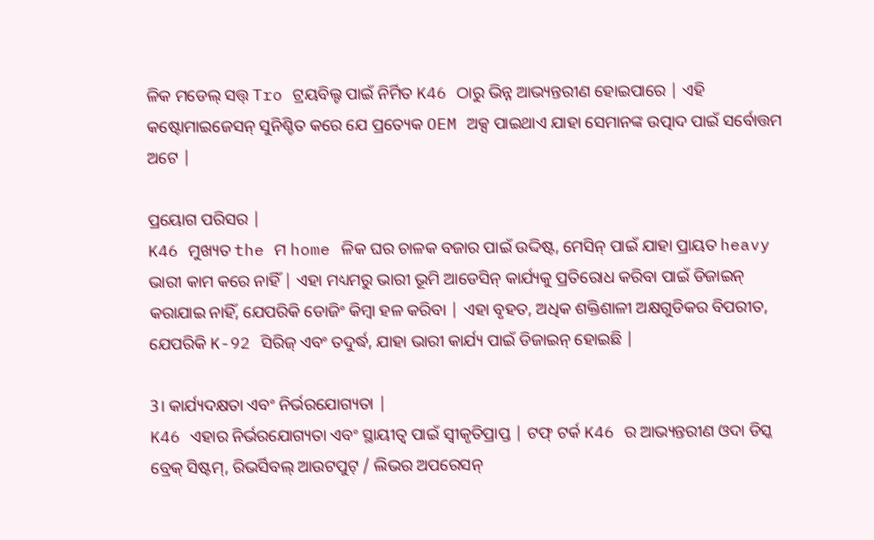ଳିକ ମଡେଲ୍ ସତ୍ତ୍ Tro ଟ୍ରୟବିଲ୍ଟ ପାଇଁ ନିର୍ମିତ K46 ଠାରୁ ଭିନ୍ନ ଆଭ୍ୟନ୍ତରୀଣ ହୋଇପାରେ | ଏହି କଷ୍ଟୋମାଇଜେସନ୍ ସୁନିଶ୍ଚିତ କରେ ଯେ ପ୍ରତ୍ୟେକ OEM ଅକ୍ସ ପାଇଥାଏ ଯାହା ସେମାନଙ୍କ ଉତ୍ପାଦ ପାଇଁ ସର୍ବୋତ୍ତମ ଅଟେ |

ପ୍ରୟୋଗ ପରିସର |
K46 ମୁଖ୍ୟତ the ମ home ଳିକ ଘର ଚାଳକ ବଜାର ପାଇଁ ଉଦ୍ଦିଷ୍ଟ, ମେସିନ୍ ପାଇଁ ଯାହା ପ୍ରାୟତ heavy ଭାରୀ କାମ କରେ ନାହିଁ | ଏହା ମଧ୍ୟମରୁ ଭାରୀ ଭୂମି ଆଡେସିନ୍ କାର୍ଯ୍ୟକୁ ପ୍ରତିରୋଧ କରିବା ପାଇଁ ଡିଜାଇନ୍ କରାଯାଇ ନାହିଁ, ଯେପରିକି ଡୋଜିଂ କିମ୍ବା ହଳ କରିବା | ଏହା ବୃହତ, ଅଧିକ ଶକ୍ତିଶାଳୀ ଅକ୍ଷଗୁଡିକର ବିପରୀତ, ଯେପରିକି K-92 ସିରିଜ୍ ଏବଂ ତଦୁର୍ଦ୍ଧ, ଯାହା ଭାରୀ କାର୍ଯ୍ୟ ପାଇଁ ଡିଜାଇନ୍ ହୋଇଛି |

3। କାର୍ଯ୍ୟଦକ୍ଷତା ଏବଂ ନିର୍ଭରଯୋଗ୍ୟତା |
K46 ଏହାର ନିର୍ଭରଯୋଗ୍ୟତା ଏବଂ ସ୍ଥାୟୀତ୍ୱ ପାଇଁ ସ୍ୱୀକୃତିପ୍ରାପ୍ତ | ଟଫ୍ ଟର୍କ K46 ର ଆଭ୍ୟନ୍ତରୀଣ ଓଦା ଡିସ୍କ ବ୍ରେକ୍ ସିଷ୍ଟମ୍, ରିଭର୍ସିବଲ୍ ଆଉଟପୁଟ୍ / ଲିଭର ଅପରେସନ୍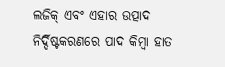ଲଜିକ୍ ଏବଂ ଏହାର ଉତ୍ପାଦ ନିର୍ଦ୍ଦିଷ୍ଟକରଣରେ ପାଦ କିମ୍ବା ହାତ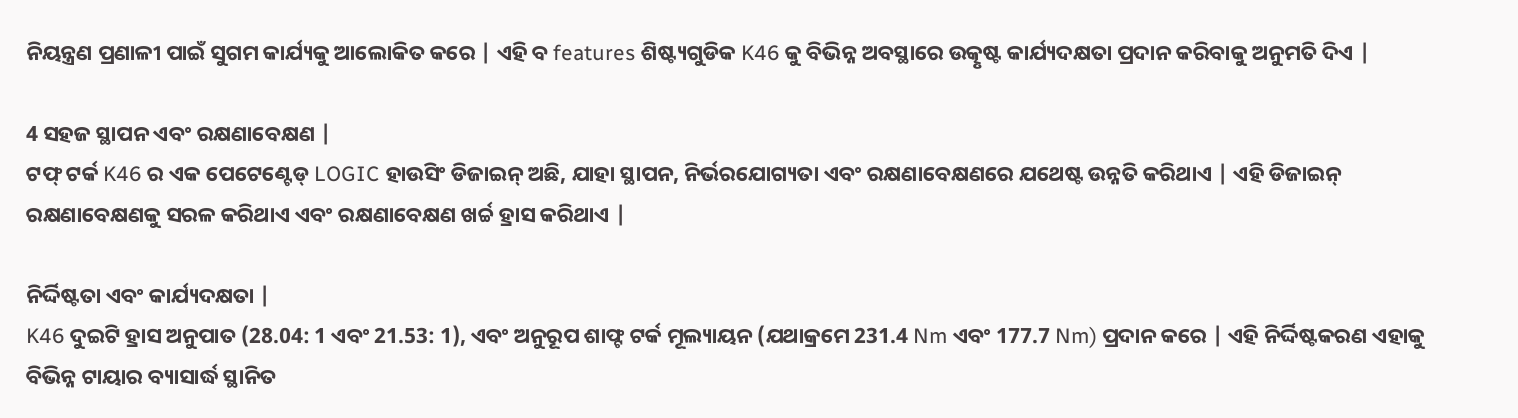ନିୟନ୍ତ୍ରଣ ପ୍ରଣାଳୀ ପାଇଁ ସୁଗମ କାର୍ଯ୍ୟକୁ ଆଲୋକିତ କରେ | ଏହି ବ features ଶିଷ୍ଟ୍ୟଗୁଡିକ K46 କୁ ବିଭିନ୍ନ ଅବସ୍ଥାରେ ଉତ୍କୃଷ୍ଟ କାର୍ଯ୍ୟଦକ୍ଷତା ପ୍ରଦାନ କରିବାକୁ ଅନୁମତି ଦିଏ |

4 ସହଜ ସ୍ଥାପନ ଏବଂ ରକ୍ଷଣାବେକ୍ଷଣ |
ଟଫ୍ ଟର୍କ K46 ର ଏକ ପେଟେଣ୍ଟେଡ୍ LOGIC ହାଉସିଂ ଡିଜାଇନ୍ ଅଛି, ଯାହା ସ୍ଥାପନ, ନିର୍ଭରଯୋଗ୍ୟତା ଏବଂ ରକ୍ଷଣାବେକ୍ଷଣରେ ଯଥେଷ୍ଟ ଉନ୍ନତି କରିଥାଏ | ଏହି ଡିଜାଇନ୍ ରକ୍ଷଣାବେକ୍ଷଣକୁ ସରଳ କରିଥାଏ ଏବଂ ରକ୍ଷଣାବେକ୍ଷଣ ଖର୍ଚ୍ଚ ହ୍ରାସ କରିଥାଏ |

ନିର୍ଦ୍ଦିଷ୍ଟତା ଏବଂ କାର୍ଯ୍ୟଦକ୍ଷତା |
K46 ଦୁଇଟି ହ୍ରାସ ଅନୁପାତ (28.04: 1 ଏବଂ 21.53: 1), ଏବଂ ଅନୁରୂପ ଶାଫ୍ଟ ଟର୍କ ମୂଲ୍ୟାୟନ (ଯଥାକ୍ରମେ 231.4 Nm ଏବଂ 177.7 Nm) ପ୍ରଦାନ କରେ | ଏହି ନିର୍ଦ୍ଦିଷ୍ଟକରଣ ଏହାକୁ ବିଭିନ୍ନ ଟାୟାର ବ୍ୟାସାର୍ଦ୍ଧ ସ୍ଥାନିତ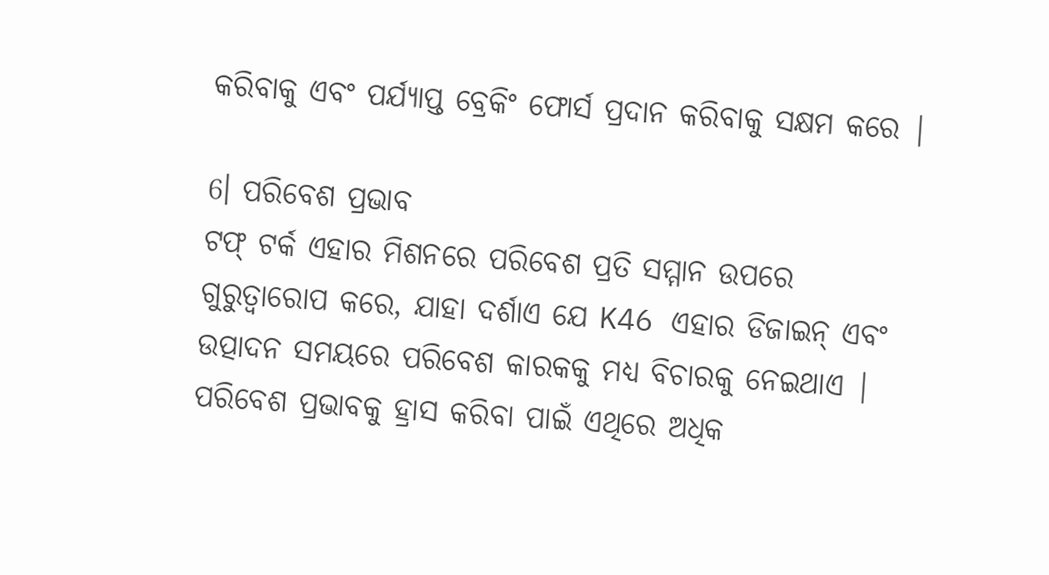କରିବାକୁ ଏବଂ ପର୍ଯ୍ୟାପ୍ତ ବ୍ରେକିଂ ଫୋର୍ସ ପ୍ରଦାନ କରିବାକୁ ସକ୍ଷମ କରେ |

6। ପରିବେଶ ପ୍ରଭାବ
ଟଫ୍ ଟର୍କ ଏହାର ମିଶନରେ ପରିବେଶ ପ୍ରତି ସମ୍ମାନ ଉପରେ ଗୁରୁତ୍ୱାରୋପ କରେ, ଯାହା ଦର୍ଶାଏ ଯେ K46 ଏହାର ଡିଜାଇନ୍ ଏବଂ ଉତ୍ପାଦନ ସମୟରେ ପରିବେଶ କାରକକୁ ମଧ୍ୟ ବିଚାରକୁ ନେଇଥାଏ | ପରିବେଶ ପ୍ରଭାବକୁ ହ୍ରାସ କରିବା ପାଇଁ ଏଥିରେ ଅଧିକ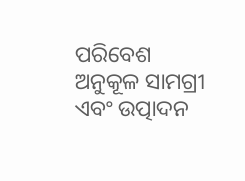ପରିବେଶ ଅନୁକୂଳ ସାମଗ୍ରୀ ଏବଂ ଉତ୍ପାଦନ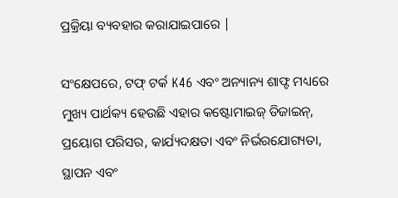ପ୍ରକ୍ରିୟା ବ୍ୟବହାର କରାଯାଇପାରେ |

ସଂକ୍ଷେପରେ, ଟଫ୍ ଟର୍କ K46 ଏବଂ ଅନ୍ୟାନ୍ୟ ଶାଫ୍ଟ ମଧ୍ୟରେ ମୁଖ୍ୟ ପାର୍ଥକ୍ୟ ହେଉଛି ଏହାର କଷ୍ଟୋମାଇଜ୍ ଡିଜାଇନ୍, ପ୍ରୟୋଗ ପରିସର, କାର୍ଯ୍ୟଦକ୍ଷତା ଏବଂ ନିର୍ଭରଯୋଗ୍ୟତା, ସ୍ଥାପନ ଏବଂ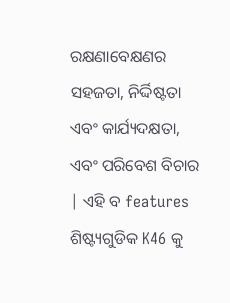ରକ୍ଷଣାବେକ୍ଷଣର ସହଜତା, ନିର୍ଦ୍ଦିଷ୍ଟତା ଏବଂ କାର୍ଯ୍ୟଦକ୍ଷତା, ଏବଂ ପରିବେଶ ବିଚାର | ଏହି ବ features ଶିଷ୍ଟ୍ୟଗୁଡିକ K46 କୁ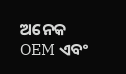ଅନେକ OEM ଏବଂ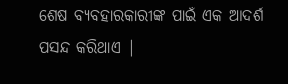ଶେଷ ବ୍ୟବହାରକାରୀଙ୍କ ପାଇଁ ଏକ ଆଦର୍ଶ ପସନ୍ଦ କରିଥାଏ |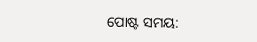ପୋଷ୍ଟ ସମୟ: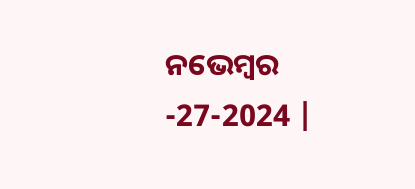ନଭେମ୍ବର -27-2024 |